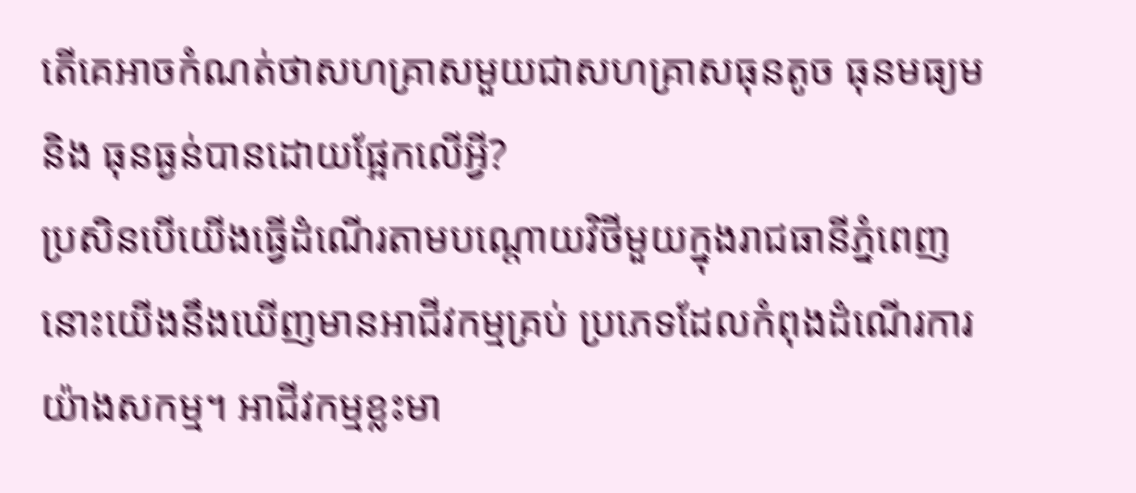តើគេអាចកំណត់ថាសហគ្រាសមួយជាសហគ្រាសធុនតូច ធុនមធ្យម និង ធុនធ្ងន់បានដោយផ្អែកលើអ្វី?
ប្រសិនបើយើងធ្វើដំណើរតាមបណ្តោយវិថីមួយក្នុងរាជធានីភ្នំពេញ នោះយើងនឹងឃើញមានអាជីវកម្មគ្រប់ ប្រភេទដែលកំពុងដំណើរការយ៉ាងសកម្ម។ អាជីវកម្មខ្លះមា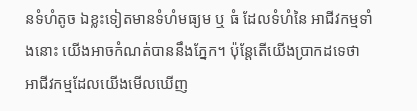នទំហំតូច ឯខ្លះទៀតមានទំហំមធ្យម ឬ ធំ ដែលទំហំនៃ អាជីវកម្មទាំងនោះ យើងអាចកំណត់បាននឹងភ្នែក។ ប៉ុន្តែតើយើងប្រាកដទេថា អាជីវកម្មដែលយើងមើលឃើញ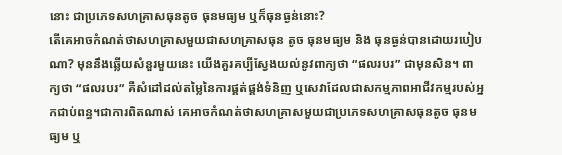នោះ ជាប្រភេទសហគ្រាសធុនតូច ធុនមធ្យម ឬក៏ធុនធ្ងន់នោះ?
តើគេអាចកំណត់ថាសហគ្រាសមួយជាសហគ្រាសធុន តូច ធុនមធ្យម និង ធុនធ្ងន់បានដោយរបៀបណា? មុននឹងឆ្លើយសំនួរមួយនេះ យើងគួរគប្បីស្វែងយល់នូវពាក្យថា “ផលរបរ” ជាមុនសិន។ ពាក្យថា “ផលរបរ” គឺសំដៅដល់តម្លៃនៃការផ្គត់ផ្គង់ទំនិញ ឬសេវាដែលជាសកម្មភាពអាជីវកម្មរបស់អ្នកជាប់ពន្ធ។ជាការពិតណាស់ គេអាចកំណត់ថាសហគ្រាសមួយជាប្រភេទសហគ្រាសធុនតូច ធុនមធ្យម ឬ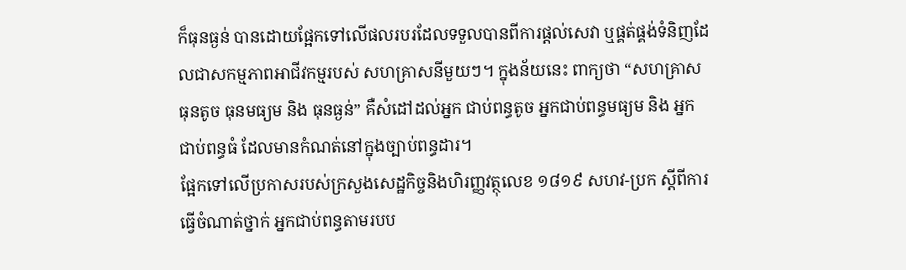ក៏ធុនធ្ងន់ បានដោយផ្អែកទៅលើផលរបរដែលទទួលបានពីការផ្តល់សេវា ឬផ្គត់ផ្គង់ទំនិញដែលជាសកម្មភាពអាជីវកម្មរបស់ សហគ្រាសនីមួយៗ។ ក្នុងន័យនេះ ពាក្យថា “សហគ្រាសធុនតូច ធុនមធ្យម និង ធុនធ្ងន់” គឺសំដៅដល់អ្នក ជាប់ពន្ធតូច អ្នកជាប់ពន្ធមធ្យម និង អ្នកជាប់ពន្ធធំ ដែលមានកំណត់នៅក្នុងច្បាប់ពន្ធដារ។
ផ្អែកទៅលើប្រកាសរបស់ក្រសួងសេដ្ឋកិច្ចនិងហិរញ្ញវត្ថុលេខ ១៨១៩ សហវ-ប្រក ស្តីពីការធ្វើចំណាត់ថ្នាក់ អ្នកជាប់ពន្ធតាមរបប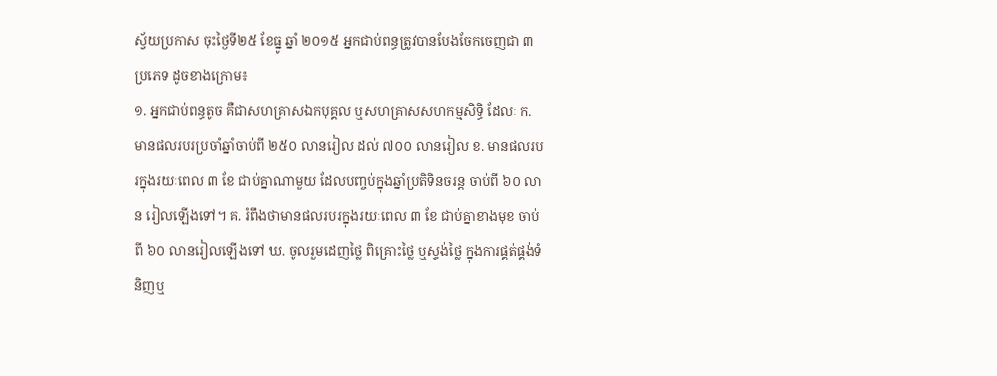ស្វ័យប្រកាស ចុះថ្ងៃទី២៥ ខែធ្នូ ឆ្នាំ ២០១៥ អ្នកជាប់ពន្ធត្រូវបានបែងចែកចេញជា ៣ ប្រភេទ ដូចខាងក្រោម៖
១. អ្នកជាប់ពន្ធតូច គឺជាសហគ្រាសឯកបុគ្គល ឬសហគ្រាសសហកម្មសិទ្ធិ ដែលៈ ក. មានផលរបរប្រចាំឆ្នាំចាប់ពី ២៥០ លានរៀល ដល់ ៧០០ លានរៀល ខ. មានផលរបរក្នុងរយៈពេល ៣ ខែ ជាប់គ្នាណាមួយ ដែលបញ្ចប់ក្នុងឆ្នាំប្រតិទិនចរន្ត ចាប់ពី ៦០ លាន រៀលឡើងទៅ។ គ. រំពឹងថាមានផលរបរក្នុងរយៈពេល ៣ ខែ ជាប់គ្នាខាងមុខ ចាប់ពី ៦០ លានរៀលឡើងទៅ ឃ. ចូលរួមដេញថ្លៃ ពិគ្រោះថ្លៃ ឬស្ទង់ថ្លៃ ក្នុងការផ្គត់ផ្គង់ទំនិញឬ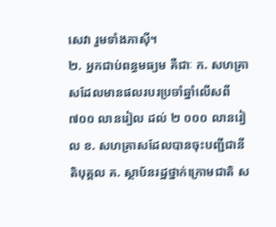សេវា រួមទាំងភាស៊ី។
២. អ្នកជាប់ពន្ធមធ្យម គឺជាៈ ក. សហគ្រាសដែលមានផលរបរប្រចាំឆ្នាំលើសពី ៧០០ លានរៀល ដល់ ២ ០០០ លានរៀល ខ. សហគ្រាសដែលបានចុះបញ្ជីជានីតិបុគ្គល គ. ស្ថាប័នរដ្ឋថ្នាក់ក្រោមជាតិ ស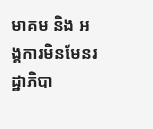មាគម និង អង្គការមិនមែនរដ្ឋាភិបា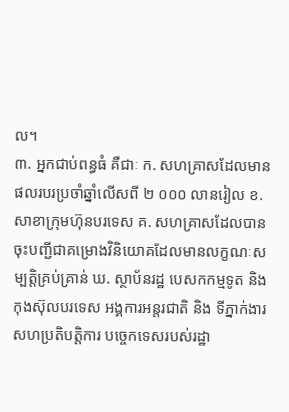ល។
៣. អ្នកជាប់ពន្ធធំ គឺជាៈ ក. សហគ្រាសដែលមានផលរបរប្រចាំឆ្នាំលើសពី ២ ០០០ លានរៀល ខ. សាខាក្រុមហ៊ុនបរទេស គ. សហគ្រាសដែលបានចុះបញ្ជីជាគម្រោងវិនិយោគដែលមានលក្ខណៈសម្បត្តិគ្រប់គ្រាន់ ឃ. ស្ថាប័នរដ្ឋ បេសកកម្មទូត និង កុងស៊ុលបរទេស អង្គការអន្តរជាតិ និង ទីភ្នាក់ងារសហប្រតិបត្តិការ បច្ចេកទេសរបស់រដ្ឋា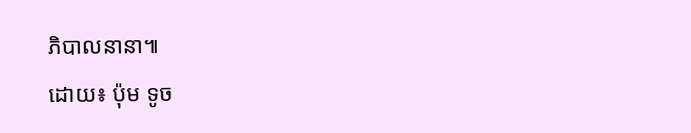ភិបាលនានា៕
ដោយ៖ ប៉ុម ទូច